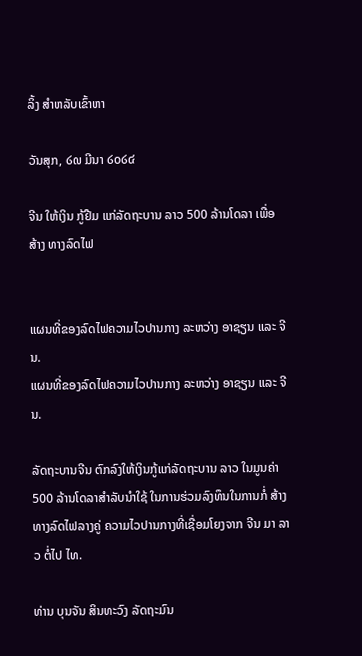ລິ້ງ ສຳຫລັບເຂົ້າຫາ

ວັນສຸກ, ໒໙ ມີນາ ໒໐໒໔

ຈີນ ໃຫ້ເງິນ ກູ້ຢືມ ແກ່ລັດຖະບານ ລາວ 500 ລ້ານໂດລາ ເພື່ອສ້າງ ທາງລົດໄຟ


ແຜນທີ່ຂອງລົດໄຟຄວາມໄວປານກາງ ລະຫວ່າງ ອາຊຽນ ແລະ ຈີນ.
ແຜນທີ່ຂອງລົດໄຟຄວາມໄວປານກາງ ລະຫວ່າງ ອາຊຽນ ແລະ ຈີນ.

ລັດຖະບານຈີນ ຕົກລົງໃຫ້ເງິນກູ້ແກ່ລັດຖະບານ ລາວ ໃນມູນຄ່າ 500 ລ້ານໂດລາສຳລັບນຳໃຊ້ ໃນການຮ່ວມລົງທຶນໃນການກໍ່ ສ້າງທາງລົດໄຟລາງຄູ່ ຄວາມໄວປານກາງທີ່ເຊື່ອມໂຍງຈາກ ຈີນ ມາ ລາວ ຕໍ່ໄປ ໄທ.

ທ່ານ ບຸນຈັນ ສິນທະວົງ ລັດຖະມົນ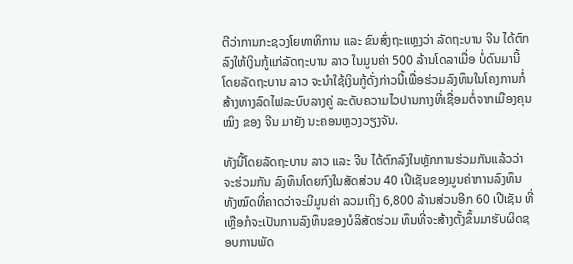ຕີວ່າການກະຊວງໂຍທາທິການ ແລະ ຂົນສົ່ງຖະແຫຼງວ່າ ລັດຖະບານ ຈີນ ໄດ້ຕົກລົງໃຫ້ເງິນກູ້ແກ່ລັດຖະບານ ລາວ ໃນມູນຄ່າ 500 ລ້ານໂດລາເມື່ອ ບໍ່ດົນມານີ້ ໂດຍລັດຖະບານ ລາວ ຈະນຳໃຊ້ເງິນກູ້ດັ່ງກ່າວນີ້ເພື່ອຮ່ວມລົງທຶນໃນໂຄງການກໍ່ ສ້າງທາງລົດໄຟລະບົບລາງຄູ່ ລະດັບຄວາມໄວປານກາງທີ່ເຊື່ອມຕໍ່ຈາກເມືອງຄຸນໝິງ ຂອງ ຈີນ ມາຍັງ ນະຄອນຫຼວງວຽງຈັນ.

ທັງນີ້ໂດຍລັດຖະບານ ລາວ ແລະ ຈີນ ໄດ້ຕົກລົງໃນຫຼັກການຮ່ວມກັນແລ້ວວ່າຈະຮ່ວມກັນ ລົງທຶນໂດຍກົງໃນສັດສ່ວນ 40 ເປີເຊັນຂອງມູນຄ່າການລົງທຶນທັງໝົດທີ່ຄາດວ່າຈະມີມູນຄ່າ ລວມເຖິງ 6,800 ລ້ານສ່ວນອີກ 60 ເປີເຊັນ ທີ່ເຫຼືອກໍຈະເປັນການລົງທຶນຂອງບໍລິສັດຮ່ວມ ທຶນທີ່ຈະສ້າງຕັ້ງຂຶ້ນມາຮັບຜິດຊອບການພັດ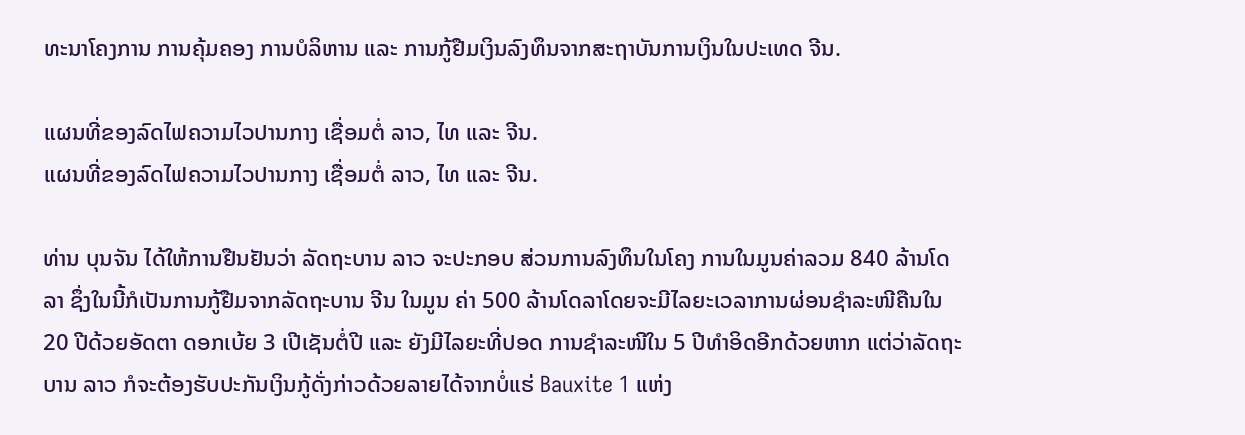ທະນາໂຄງການ ການຄຸ້ມຄອງ ການບໍລິຫານ ແລະ ການກູ້ຢືມເງິນລົງທຶນຈາກສະຖາບັນການເງິນໃນປະເທດ ຈີນ.

ແຜນທີ່ຂອງລົດໄຟຄວາມໄວປານກາງ ເຊື່ອມຕໍ່ ລາວ, ໄທ ແລະ ຈີນ.
ແຜນທີ່ຂອງລົດໄຟຄວາມໄວປານກາງ ເຊື່ອມຕໍ່ ລາວ, ໄທ ແລະ ຈີນ.

ທ່ານ ບຸນຈັນ ໄດ້ໃຫ້ການຢືນຢັນວ່າ ລັດຖະບານ ລາວ ຈະປະກອບ ສ່ວນການລົງທຶນໃນໂຄງ ການໃນມູນຄ່າລວມ 840 ລ້ານໂດລາ ຊຶ່ງໃນນີ້ກໍເປັນການກູ້ຢືມຈາກລັດຖະບານ ຈີນ ໃນມູນ ຄ່າ 500 ລ້ານໂດລາໂດຍຈະມີໄລຍະເວລາການຜ່ອນຊຳລະໜີຄືນໃນ 20 ປີດ້ວຍອັດຕາ ດອກເບ້ຍ 3 ເປີເຊັນຕໍ່ປີ ແລະ ຍັງມີໄລຍະທີ່ປອດ ການຊຳລະໜີໃນ 5 ປີທຳອິດອີກດ້ວຍຫາກ ແຕ່ວ່າລັດຖະບານ ລາວ ກໍຈະຕ້ອງຮັບປະກັນເງິນກູ້ດັ່ງກ່າວດ້ວຍລາຍໄດ້ຈາກບໍ່ແຮ່ Bauxite 1 ແຫ່ງ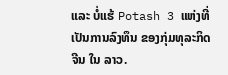ແລະ ບໍ່ແຮ້ Potash 3 ແຫ່ງທີ່ເປັນການລົງທຶນ ຂອງກຸ່ມທຸລະກິດ ຈີນ ໃນ ລາວ.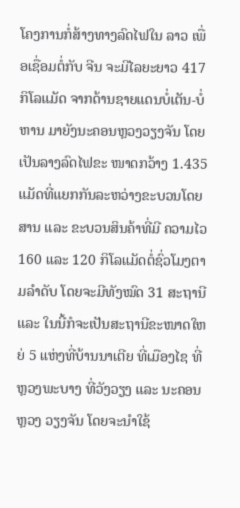ໂຄງການກໍ່ສ້າງທາງລົດໄຟໃນ ລາວ ເພື່ອເຊື່ອມຕໍ່ກັບ ຈີນ ຈະມີໄລຍະຍາວ 417 ກິໂລແມັດ ຈາກດ້ານຊາຍແດນບໍ່ເຕັນ-ບໍ່ຫານ ມາຍັງນະຄອນຫຼວງວຽງຈັນ ໂດຍເປັນລາງລົດໄຟຂະ ໜາດກວ້າງ 1.435 ແມັດທີ່ແຍກກັນລະຫວ່າງຂະບວນໂດຍສານ ແລະ ຂະບວນສິນຄ້າທີ່ມີ ຄວາມໄວ 160 ແລະ 120 ກິໂລແມັດຕໍ່ຊົ່ວໂມງຕາມລຳດັບ ໂດຍຈະມີທັງໝົດ 31 ສະຖານີ ແລະ ໃນນີ້ກໍຈະເປັນສະຖານີຂະໜາດໃຫຍ່ 5 ແຫ່ງທີ່ບ້ານນາເຕີຍ ທີ່ເມືອງໄຊ ທີ່ຫຼວງພະບາງ ທີ່ວັງວຽງ ແລະ ນະຄອນຫຼວງ ວຽງຈັນ ໂດຍຈະນຳໃຊ້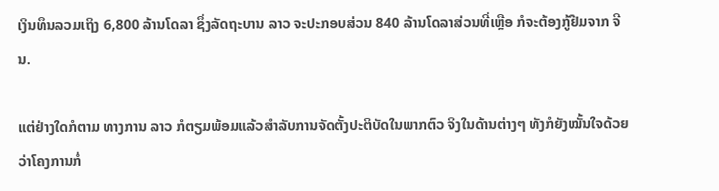ເງິນທຶນລວມເຖິງ 6,800 ລ້ານໂດລາ ຊຶ່ງລັດຖະບານ ລາວ ຈະປະກອບສ່ວນ 840 ລ້ານໂດລາສ່ວນທີ່ເຫຼືອ ກໍຈະຕ້ອງກູ້ຢືມຈາກ ຈີນ.

ແຕ່ຢ່າງໃດກໍຕາມ ທາງການ ລາວ ກໍຕຽມພ້ອມແລ້ວສຳລັບການຈັດຕັ້ງປະຕິບັດໃນພາກຕົວ ຈິງໃນດ້ານຕ່າງໆ ທັງກໍຍັງໝັ້ນໃຈດ້ວຍວ່າໂຄງການກໍ່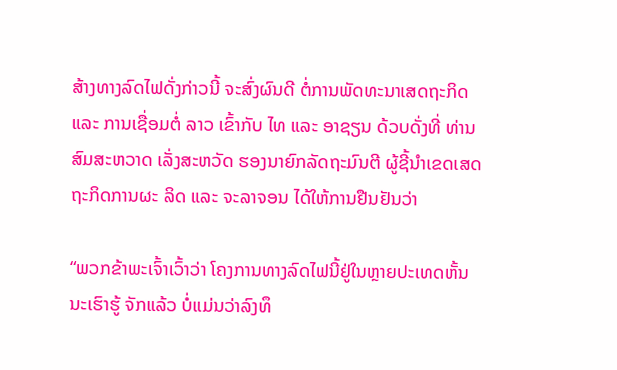ສ້າງທາງລົດໄຟດັ່ງກ່າວນີ້ ຈະສົ່ງຜົນດີ ຕໍ່ການພັດທະນາເສດຖະກິດ ແລະ ການເຊື່ອມຕໍ່ ລາວ ເຂົ້າກັບ ໄທ ແລະ ອາຊຽນ ດ້ວບດັ່ງທີ່ ທ່ານ ສົມສະຫວາດ ເລັ່ງສະຫວັດ ຮອງນາຍົກລັດຖະມົນຕີ ຜູ້ຊີ້ນຳເຂດເສດຖະກິດການຜະ ລິດ ແລະ ຈະລາຈອນ ໄດ້ໃຫ້ການຢືນຢັນວ່າ

“ພວກຂ້າພະເຈົ້າເວົ້າວ່າ ໂຄງການທາງລົດໄຟນີ້ຢູ່ໃນຫຼາຍປະເທດຫັ້ນນະເຮົາຮູ້ ຈັກແລ້ວ ບໍ່ແມ່ນວ່າລົງທຶ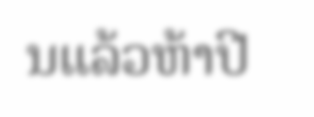ນແລ້ວຫ້າປີ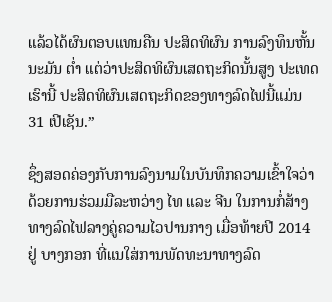ແລ້ວໄດ້ຜົນຕອບແທນຄືນ ປະສິດທິຜົນ ການລົງທຶນຫັ້ນນະມັນ ຕ່ຳ ແຕ່ວ່າປະສິດທິຜົນເສດຖະກິດນັ້ນສູງ ປະເທດເຮົານີ້ ປະສິດທິຜົນເສດຖະກິດຂອງທາງລົດໄຟນີ້ແມ່ນ 31 ເປີເຊັນ.”

ຊຶ່ງສອດຄ່ອງກັບການລົງນາມໃນບັນທຶກຄວາມເຂົ້າໃຈວ່າດ້ວຍການຮ່ວມມືລະຫວ່າງ ໄທ ແລະ ຈີນ ໃນການກໍ່ສ້າງທາງລົດໄຟລາງຄູ່ຄວາມໄວປານກາງ ເມື່ອທ້າຍປີ 2014 ຢູ່ ບາງກອກ ທີ່ແນໃສ່ການພັດທະນາທາງລົດ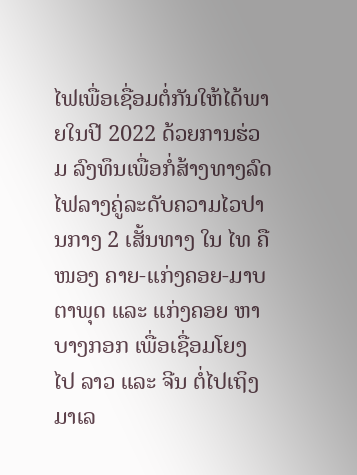ໄຟເພື່ອເຊື່ອມຕໍ່ກັນໃຫ້ໄດ້ພາຍໃນປີ 2022 ດ້ວຍການຮ່ວມ ລົງທຶນເພື່ອກໍ່ສ້າງທາງລົດໄຟລາງຄູ່ລະດັບຄວາມໄວປານກາງ 2 ເສັ້ນທາງ ໃນ ໄທ ຄືໜອງ ຄາຍ-ແກ່ງຄອຍ-ມາບຕາພຸດ ແລະ ແກ່ງຄອຍ ຫາ ບາງກອກ ເພື່ອເຊື່ອມໂຍງ ໄປ ລາວ ແລະ ຈີນ ຕໍ່ໄປເຖິງ ມາເລ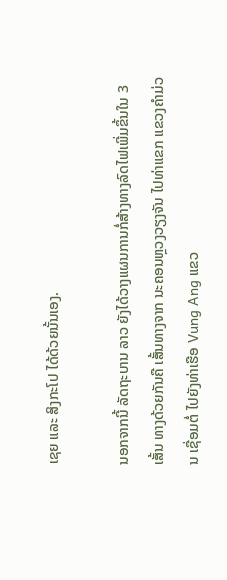ເຊຍ ແລະ ສິງກະໂປ ໄດ້ດ້ວຍນັ້ນເອງ.

ນອກຈາກນີ້ ລັດຖະບານ ລາວ ຍັງໄດ້ວາງແຜນການກໍ່ສ້າງທາງລົດໄຟເພີ່ມຂຶ້ນໃນ 3 ເສັ້ນ ທາງດ້ວຍກັນຄື ເສັ້ນທາງຈາກ ນະຄອນຫຼວງວຽງຈັນ ໄປທ່າແຂກ ແຂວງຄຳມ່ວນ ເຊື່ອມຕໍ່ ໄປຍັງທ່າເຮືອ Vung Ang ແຂວ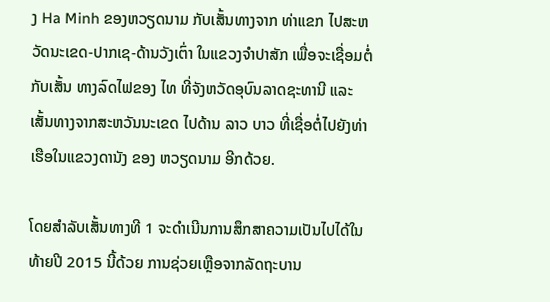ງ Ha Minh ຂອງຫວຽດນາມ ກັບເສັ້ນທາງຈາກ ທ່າແຂກ ໄປສະຫວັດນະເຂດ-ປາກເຊ-ດ້ານວັງເຕົ່າ ໃນແຂວງຈຳປາສັກ ເພື່ອຈະເຊື່ອມຕໍ່ກັບເສັ້ນ ທາງລົດໄຟຂອງ ໄທ ທີ່ຈັງຫວັດອຸບົນລາດຊະທານີ ແລະ ເສັ້ນທາງຈາກສະຫວັນນະເຂດ ໄປດ້ານ ລາວ ບາວ ທີ່ເຊື່ອຕໍ່ໄປຍັງທ່າເຮືອໃນແຂວງດານັງ ຂອງ ຫວຽດນາມ ອີກດ້ວຍ.

ໂດຍສຳລັບເສັ້ນທາງທີ 1 ຈະດຳເນີນການສຶກສາຄວາມເປັນໄປໄດ້ໃນທ້າຍປີ 2015 ນີ້ດ້ວຍ ການຊ່ວຍເຫຼືອຈາກລັດຖະບານ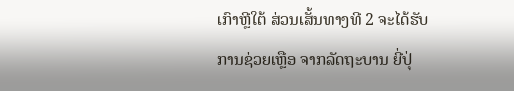ເກົາຫຼີໃຕ້ ສ່ວນເສັ້ນທາງທີ 2 ຈະໄດ້ຮັບການຊ່ວຍເຫຼືອ ຈາກລັດຖະບານ ຍີ່ປຸ່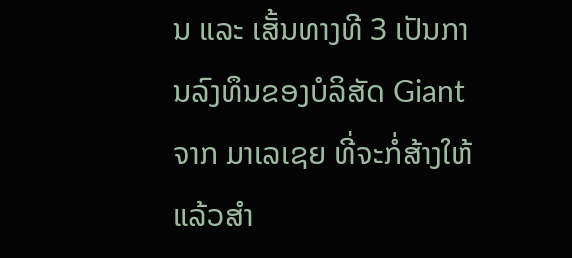ນ ແລະ ເສັ້ນທາງທີ 3 ເປັນການລົງທຶນຂອງບໍລິສັດ Giant ຈາກ ມາເລເຊຍ ທີ່ຈະກໍ່ສ້າງໃຫ້ແລ້ວສຳ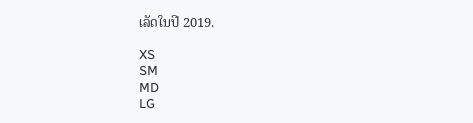ເລັດໃນປີ 2019.

XS
SM
MD
LG